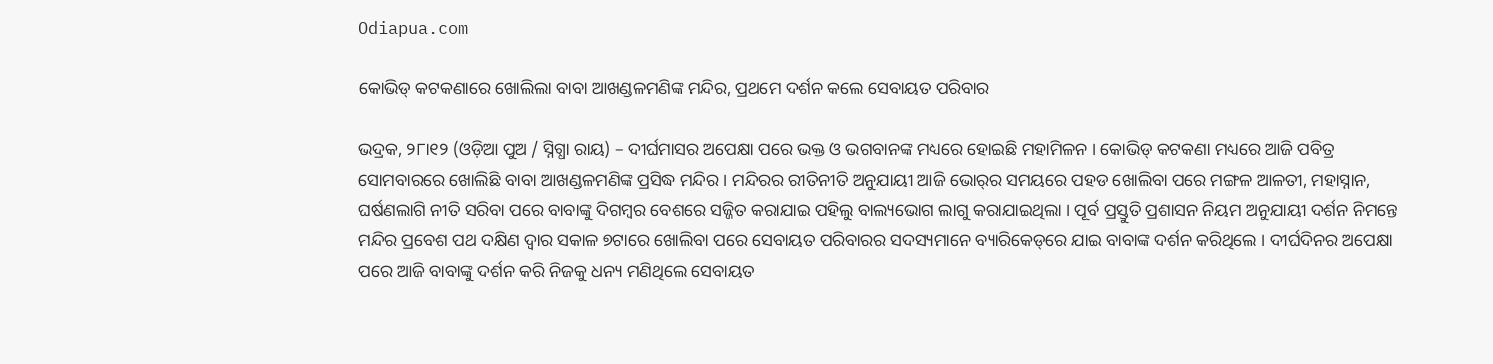Odiapua.com

କୋଭିଡ୍ କଟକଣାରେ ଖୋଲିଲା ବାବା ଆଖଣ୍ଡଳମଣିଙ୍କ ମନ୍ଦିର, ପ୍ରଥମେ ଦର୍ଶନ କଲେ ସେବାୟତ ପରିବାର

ଭଦ୍ରକ, ୨୮ା୧୨ (ଓଡ଼ିଆ ପୁଅ / ସ୍ନିଗ୍ଧା ରାୟ) – ଦୀର୍ଘମାସର ଅପେକ୍ଷା ପରେ ଭକ୍ତ ଓ ଭଗବାନଙ୍କ ମଧ୍ୟରେ ହୋଇଛି ମହାମିଳନ । କୋଭିଡ୍ କଟକଣା ମଧ୍ୟରେ ଆଜି ପବିତ୍ର ସୋମବାରରେ ଖୋଲିଛି ବାବା ଆଖଣ୍ଡଳମଣିଙ୍କ ପ୍ରସିଦ୍ଧ ମନ୍ଦିର । ମନ୍ଦିରର ରୀତିନୀତି ଅନୁଯାୟୀ ଆଜି ଭୋର୍‌ର ସମୟରେ ପହଡ ଖୋଲିବା ପରେ ମଙ୍ଗଳ ଆଳତୀ, ମହାସ୍ନାନ, ଘର୍ଷଣଲାଗି ନୀତି ସରିବା ପରେ ବାବାଙ୍କୁ ଦିଗମ୍ବର ବେଶରେ ସଜ୍ଜିତ କରାଯାଇ ପହିଲୁ ବାଲ୍ୟଭୋଗ ଲାଗୁ କରାଯାଇଥିଲା । ପୂର୍ବ ପ୍ରସ୍ତୁତି ପ୍ରଶାସନ ନିୟମ ଅନୁଯାୟୀ ଦର୍ଶନ ନିମନ୍ତେ ମନ୍ଦିର ପ୍ରବେଶ ପଥ ଦକ୍ଷିଣ ଦ୍ୱାର ସକାଳ ୭ଟାରେ ଖୋଲିବା ପରେ ସେବାୟତ ପରିବାରର ସଦସ୍ୟମାନେ ବ୍ୟାରିକେଡ୍‌ରେ ଯାଇ ବାବାଙ୍କ ଦର୍ଶନ କରିଥିଲେ । ଦୀର୍ଘଦିନର ଅପେକ୍ଷା ପରେ ଆଜି ବାବାଙ୍କୁ ଦର୍ଶନ କରି ନିଜକୁ ଧନ୍ୟ ମଣିଥିଲେ ସେବାୟତ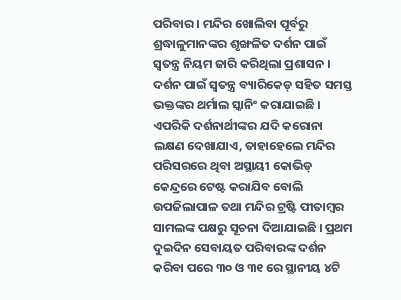ପରିବାର । ମନ୍ଦିର ଖୋଲିବା ପୂର୍ବରୁ ଶ୍ରଦ୍ଧାଳୁମାନଙ୍କର ଶୃଙ୍ଖଳିତ ଦର୍ଶନ ପାଇଁ ସ୍ୱତନ୍ତ୍ର ନିୟମ ଜାରି କରିଥିଲା ପ୍ରଶାସନ । ଦର୍ଶନ ପାଇଁ ସ୍ୱତନ୍ତ୍ର ବ୍ୟାରିକେଡ୍ ସହିତ ସମସ୍ତ ଭକ୍ତଙ୍କର ଥର୍ମାଲ ସ୍କାନିଂ କରାଯାଇଛି । ଏପରିକି ଦର୍ଶନାର୍ଥୀଙ୍କର ଯଦି କରୋନା ଲକ୍ଷଣ ଦେଖାଯାଏ, ତାହାହେଲେ ମନ୍ଦିର ପରିସରରେ ଥିବା ଅସ୍ଥାୟୀ କୋଭିଡ୍ କେନ୍ଦ୍ରରେ ଟେଷ୍ଟ କରାଯିବ ବୋଲି ଉପଜିଲାପାଳ ତଥା ମନ୍ଦିର ଟ୍ରଷ୍ଟି ପୀତାମ୍ବର ସାମଲଙ୍କ ପକ୍ଷରୁ ସୂଚନା ଦିଆଯାଇଛି । ପ୍ରଥମ ଦୁଇଦିନ ସେବାୟତ ପରିବାରଙ୍କ ଦର୍ଶନ କରିବା ପରେ ୩୦ ଓ ୩୧ ରେ ସ୍ଥାନୀୟ ୪ଟି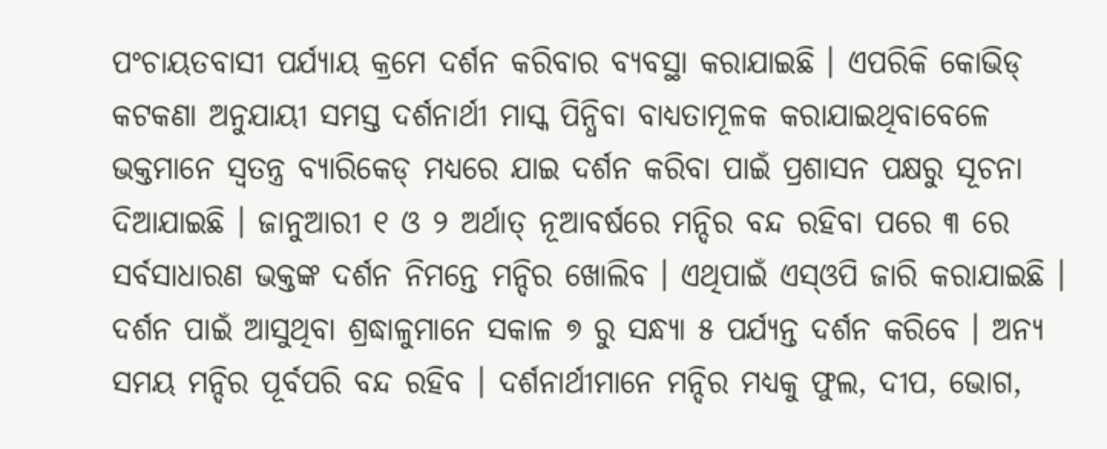ପଂଚାୟତବାସୀ ପର୍ଯ୍ୟାୟ କ୍ରମେ ଦର୍ଶନ କରିବାର ବ୍ୟବସ୍ଥା କରାଯାଇଛି । ଏପରିକି କୋଭିଡ୍ କଟକଣା ଅନୁଯାୟୀ ସମସ୍ତ ଦର୍ଶନାର୍ଥୀ ମାସ୍କ ପିନ୍ଧିବା ବାଧ୍ୟତାମୂଳକ କରାଯାଇଥିବାବେଳେ ଭକ୍ତମାନେ ସ୍ୱତନ୍ତ୍ର ବ୍ୟାରିକେଡ୍ ମଧ୍ୟରେ ଯାଇ ଦର୍ଶନ କରିବା ପାଇଁ ପ୍ରଶାସନ ପକ୍ଷରୁ ସୂଚନା ଦିଆଯାଇଛି । ଜାନୁଆରୀ ୧ ଓ ୨ ଅର୍ଥାତ୍ ନୂଆବର୍ଷରେ ମନ୍ଦିର ବନ୍ଦ ରହିବା ପରେ ୩ ରେ ସର୍ବସାଧାରଣ ଭକ୍ତଙ୍କ ଦର୍ଶନ ନିମନ୍ତେ ମନ୍ଦିର ଖୋଲିବ । ଏଥିପାଇଁ ଏସ୍‌ଓପି ଜାରି କରାଯାଇଛି । ଦର୍ଶନ ପାଇଁ ଆସୁଥିବା ଶ୍ରଦ୍ଧାଳୁମାନେ ସକାଳ ୭ ରୁ ସନ୍ଧ୍ୟା ୫ ପର୍ଯ୍ୟନ୍ତ ଦର୍ଶନ କରିବେ । ଅନ୍ୟ ସମୟ ମନ୍ଦିର ପୂର୍ବପରି ବନ୍ଦ ରହିବ । ଦର୍ଶନାର୍ଥୀମାନେ ମନ୍ଦିର ମଧ୍ୟକୁ ଫୁଲ, ଦୀପ, ଭୋଗ,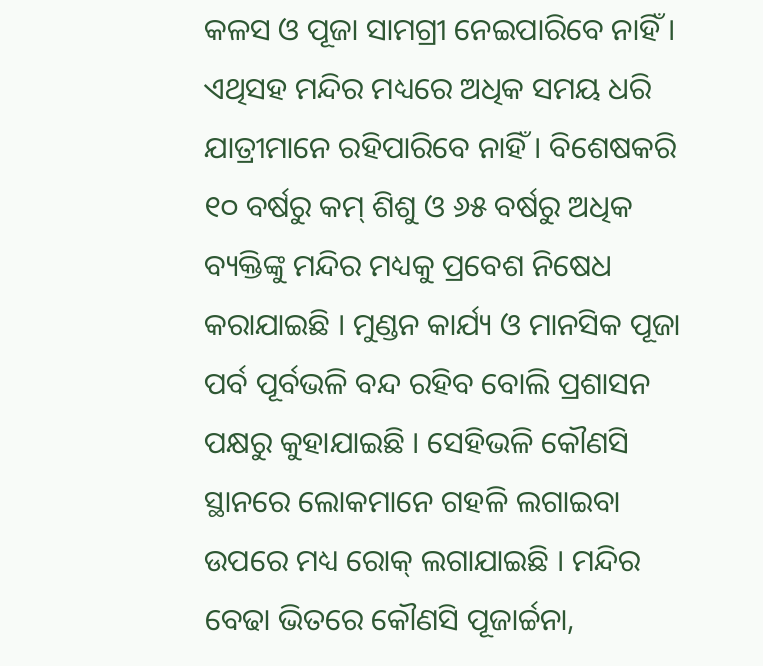କଳସ ଓ ପୂଜା ସାମଗ୍ରୀ ନେଇପାରିବେ ନାହିଁ । ଏଥିସହ ମନ୍ଦିର ମଧ୍ୟରେ ଅଧିକ ସମୟ ଧରି ଯାତ୍ରୀମାନେ ରହିପାରିବେ ନାହିଁ । ବିଶେଷକରି ୧୦ ବର୍ଷରୁ କମ୍ ଶିଶୁ ଓ ୬୫ ବର୍ଷରୁ ଅଧିକ ବ୍ୟକ୍ତିଙ୍କୁ ମନ୍ଦିର ମଧ୍ୟକୁ ପ୍ରବେଶ ନିଷେଧ କରାଯାଇଛି । ମୁଣ୍ଡନ କାର୍ଯ୍ୟ ଓ ମାନସିକ ପୂଜା ପର୍ବ ପୂର୍ବଭଳି ବନ୍ଦ ରହିବ ବୋଲି ପ୍ରଶାସନ ପକ୍ଷରୁ କୁହାଯାଇଛି । ସେହିଭଳି କୌଣସି ସ୍ଥାନରେ ଲୋକମାନେ ଗହଳି ଲଗାଇବା ଉପରେ ମଧ୍ୟ ରୋକ୍ ଲଗାଯାଇଛି । ମନ୍ଦିର ବେଢା ଭିତରେ କୌଣସି ପୂଜାର୍ଚ୍ଚନା,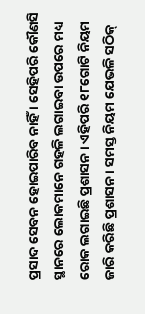ପ୍ରସାଦ ସେବନ ହୋଇପାରିବ ନାହିଁ । ସେହିପରି କୌଣସି ସ୍ଥାନରେ ଲୋକମାନେ ଗହଳି ଲଗାଇବା ଉପରେ ମଧ୍ୟ ରୋକ ଲଗାଇଛି ପ୍ରଶାସନ । ଏହିପରି ୧୮ଗୋଟି ନିୟମ ଜାରି କରିଛି ପ୍ରଶାସନ । ସମସ୍ତ ନିୟମ ଯେଭଳି ସଠିକ୍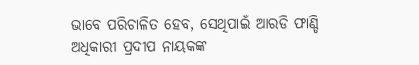ଭାବେ ପରିଚାଳିତ ହେବ, ସେଥିପାଇଁ ଆରଡି ଫାଣ୍ଡି ଅଧିକାରୀ ପ୍ରଦୀପ ନାୟକଙ୍କ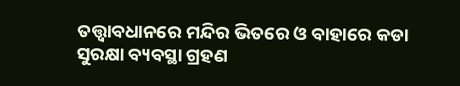ତତ୍ତ୍ୱାବଧାନରେ ମନ୍ଦିର ଭିତରେ ଓ ବାହାରେ କଡା ସୁରକ୍ଷା ବ୍ୟବସ୍ଥା ଗ୍ରହଣ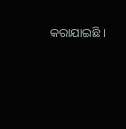କରାଯାଇଛି ।